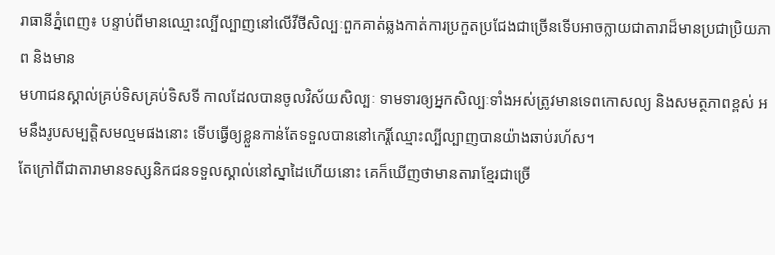រាធានីភ្នំពេញ៖ បន្ទាប់ពីមានឈ្មោះល្បីល្បាញនៅលើវីថីសិល្បៈពួកគាត់ឆ្លងកាត់ការប្រកួតប្រជែងជាច្រើនទើបអាចក្លាយជាតារាដ៏មានប្រជាប្រិយភាព និងមាន
មហាជនស្គាល់គ្រប់ទិសគ្រប់ទិសទី កាលដែលបានចូលវិស័យសិល្បៈ ទាមទារឲ្យអ្នកសិល្បៈទាំងអស់ត្រូវមានទេពកោសល្យ និងសមត្ថភាពខ្ពស់ អមនឹងរូបសម្បត្តិសមល្មមផងនោះ ទើបធ្វើឲ្យខ្លួនកាន់តែទទួលបាននៅកេរ្តិ៍ឈ្មោះល្បីល្បាញបានយ៉ាងឆាប់រហ័ស។
តែក្រៅពីជាតារាមានទស្សនិកជនទទួលស្គាល់នៅស្នាដៃហើយនោះ គេក៏ឃើញថាមានតារាខ្មែរជាច្រើ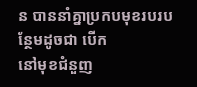ន បាននាំគ្នាប្រកបមុខរបរបន្ថែមដូចជា បើក
នៅមុខជំនួញ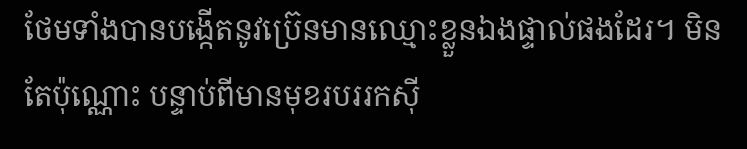ថែមទាំងបានបង្កើតនូវប្រ៊េនមានឈ្មោះខ្លួនឯងផ្ទាល់ផងដែរ។ មិនតែប៉ុណ្ណោះ បន្ទាប់ពីមានមុខរបររកស៊ី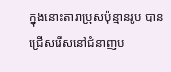ក្នុងនោះតារាប្រុសប៉ុន្មានរូប បាន
ជ្រើសរើសនៅជំនាញប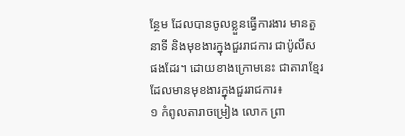ន្ថែម ដែលបានចូលខ្លួនធ្វើការងារ មានតួនាទី និងមុខងារក្នុងជួររាជការ ជាប៉ូលីសផងដែរ។ ដោយខាងក្រោមនេះ ជាតារាខ្មែរ ដែលមានមុខងារក្នុងជួររាជការ៖
១ កំពូលតារាចម្រៀង លោក ព្រា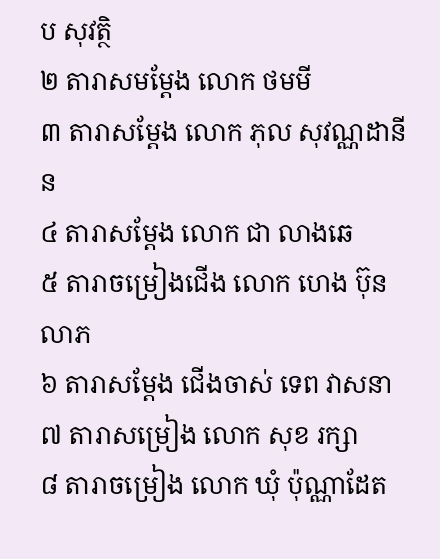ប សុវត្ថិ
២ តារាសមម្តែង លោក ថមមី
៣ តារាសម្តែង លោក ភុល សុវណ្ណដានីន
៤ តារាសម្តែង លោក ជា លាងឆេ
៥ តារាចម្រៀងជើង លោក ហេង ប៊ុនលាភ
៦ តារាសម្តែង ជើងចាស់ ទេព វាសនា
៧ តារាសម្រៀង លោក សុខ រក្សា
៨ តារាចម្រៀង លោក ឃុំ ប៉ុណ្ណាដែត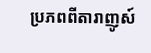ប្រភពពីតារាញូស៍